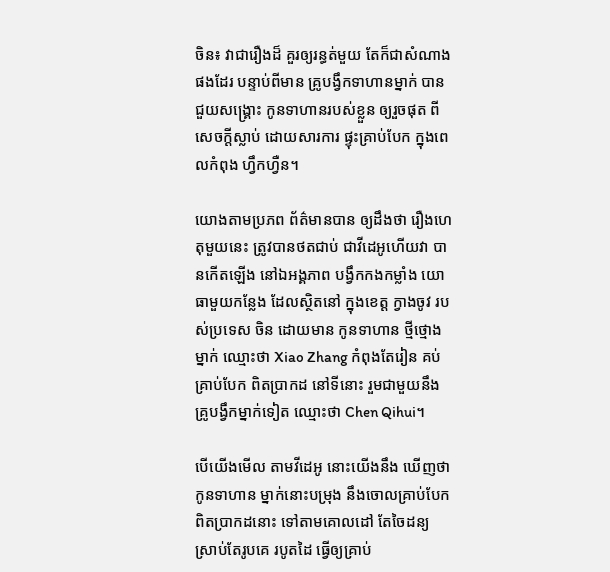ចិន៖ វាជារឿងដ៏ គួរឲ្យរន្ធត់មួយ តែក៏ជាសំណាង ផងដែរ បន្ទាប់ពីមាន គ្រូបង្វឹកទាហានម្នាក់ បានជួយសង្រ្គោះ កូនទាហានរបស់ខ្លួន ឲ្យរួចផុត ពីសេចក្តីស្លាប់ ដោយសារការ ផ្ទុះគ្រាប់បែក ក្នុងពេលកំពុង ហ្វឹកហ្វឺន។

យោងតាមប្រភព ព័ត៌មានបាន ឲ្យដឹងថា រឿងហេតុមួយនេះ ត្រូវបានថតជាប់ ជាវីដេអូហើយវា បានកើតឡើង នៅឯអង្គភាព បង្វឹកកងកម្លាំង យោធាមួយកន្លែង ដែលស្ថិតនៅ ក្នុងខេត្ត ក្វាងចូវ របស់ប្រទេស ចិន ដោយមាន កូនទាហាន ថ្មីថ្មោងម្នាក់ ឈ្មោះថា Xiao Zhang កំពុងតែរៀន គប់គ្រាប់បែក ពិតប្រាកដ នៅទីនោះ រួមជាមួយនឹង គ្រូបង្វឹកម្នាក់ទៀត ឈ្មោះថា Chen Qihui។

បើយើងមើល តាមវីដេអូ នោះយើងនឹង ឃើញថា កូនទាហាន ម្នាក់នោះបម្រុង នឹងចោលគ្រាប់បែក ពិតប្រាកដនោះ ទៅតាមគោលដៅ តែចៃដន្យ ស្រាប់តែរូបគេ របូតដៃ ធ្វើឲ្យគ្រាប់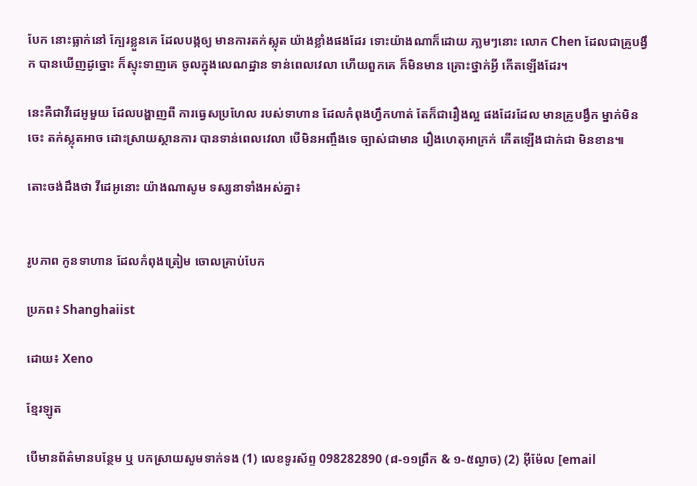បែក នោះធ្លាក់នៅ ក្បែរខ្លួនគេ ដែលបង្កឲ្យ មានការតក់ស្លុត យ៉ាងខ្លាំងផងដែរ ទោះយ៉ាងណាក៏ដោយ ភា្លមៗនោះ លោក Chen ដែលជាគ្រូបង្វឹក បានឃើញដូច្នោះ ក៏ស្ទុះទាញគេ ចូលក្នុងលេណដ្ឋាន ទាន់ពេលវេលា ហើយពួកគេ ក៏មិនមាន គ្រោះថ្នាក់អ្វី កើតឡើងដែរ។

នេះគឺជាវីដេអូមួយ ដែលបង្ហាញពី ការធ្វេសប្រហែល របស់ទាហាន ដែលកំពុងហ្វឹកហាត់ តែក៏ជារឿងល្អ ផងដែរដែល មានគ្រូបង្វឹក ម្នាក់មិនចេះ តក់ស្លុតអាច ដោះស្រាយស្ថានការ បានទាន់ពេលវេលា បើមិនអញ្ចឹងទេ ច្បាស់ជាមាន រឿងហេតុអាក្រក់ កើតឡើងជាក់ជា មិនខាន៕

តោះចង់ដឹងថា វីដេអូនោះ យ៉ាងណាសូម ទស្សនាទាំងអស់គ្នា៖


រូបភាព កូនទាហាន ដែលកំពុងត្រៀម ចោលគ្រាប់បែក

ប្រភព៖ Shanghaiist

ដោយ៖ Xeno

ខ្មែរឡូត

បើមានព័ត៌មានបន្ថែម ឬ បកស្រាយសូមទាក់ទង (1) លេខទូរស័ព្ទ 098282890 (៨-១១ព្រឹក & ១-៥ល្ងាច) (2) អ៊ីម៉ែល [email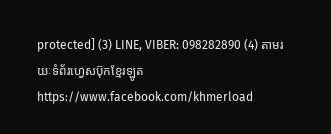protected] (3) LINE, VIBER: 098282890 (4) តាមរយៈទំព័រហ្វេសប៊ុកខ្មែរឡូត https://www.facebook.com/khmerload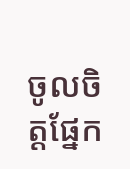ចូលចិត្តផ្នែក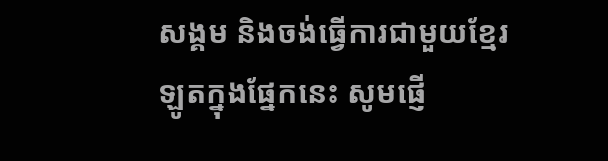សង្គម និងចង់ធ្វើការជាមួយខ្មែរឡូតក្នុងផ្នែកនេះ សូមផ្ញើ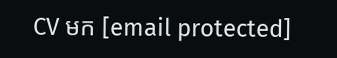CV មក [email protected]